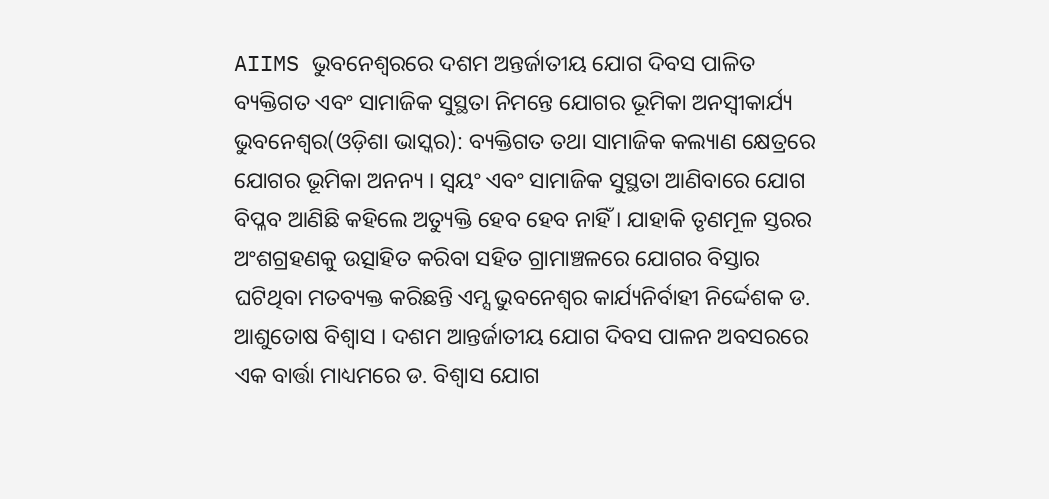AIIMS ଭୁବନେଶ୍ୱରରେ ଦଶମ ଅନ୍ତର୍ଜାତୀୟ ଯୋଗ ଦିବସ ପାଳିତ
ବ୍ୟକ୍ତିଗତ ଏବଂ ସାମାଜିକ ସୁସ୍ଥତା ନିମନ୍ତେ ଯୋଗର ଭୂମିକା ଅନସ୍ୱୀକାର୍ଯ୍ୟ
ଭୁବନେଶ୍ୱର(ଓଡ଼ିଶା ଭାସ୍କର): ବ୍ୟକ୍ତିଗତ ତଥା ସାମାଜିକ କଲ୍ୟାଣ କ୍ଷେତ୍ରରେ ଯୋଗର ଭୂମିକା ଅନନ୍ୟ । ସ୍ୱୟଂ ଏବଂ ସାମାଜିକ ସୁସ୍ଥତା ଆଣିବାରେ ଯୋଗ ବିପ୍ଳବ ଆଣିଛି କହିଲେ ଅତ୍ୟୁକ୍ତି ହେବ ହେବ ନାହିଁ । ଯାହାକି ତୃଣମୂଳ ସ୍ତରର ଅଂଶଗ୍ରହଣକୁ ଉତ୍ସାହିତ କରିବା ସହିତ ଗ୍ରାମାଞ୍ଚଳରେ ଯୋଗର ବିସ୍ତାର ଘଟିଥିବା ମତବ୍ୟକ୍ତ କରିଛନ୍ତି ଏମ୍ସ ଭୁବନେଶ୍ୱର କାର୍ଯ୍ୟନିର୍ବାହୀ ନିର୍ଦ୍ଦେଶକ ଡ. ଆଶୁତୋଷ ବିଶ୍ୱାସ । ଦଶମ ଆନ୍ତର୍ଜାତୀୟ ଯୋଗ ଦିବସ ପାଳନ ଅବସରରେ ଏକ ବାର୍ତ୍ତା ମାଧ୍ୟମରେ ଡ. ବିଶ୍ୱାସ ଯୋଗ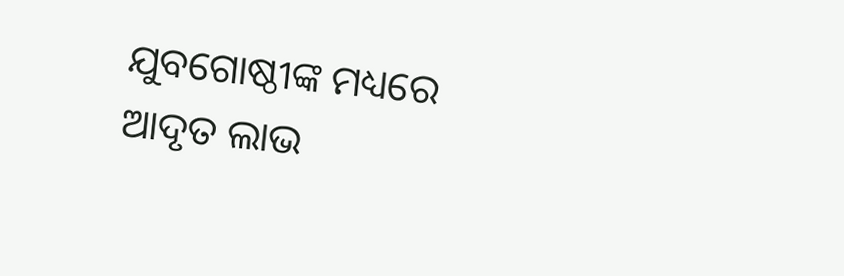ଯୁବଗୋଷ୍ଠୀଙ୍କ ମଧ୍ୟରେ ଆଦୃତ ଲାଭ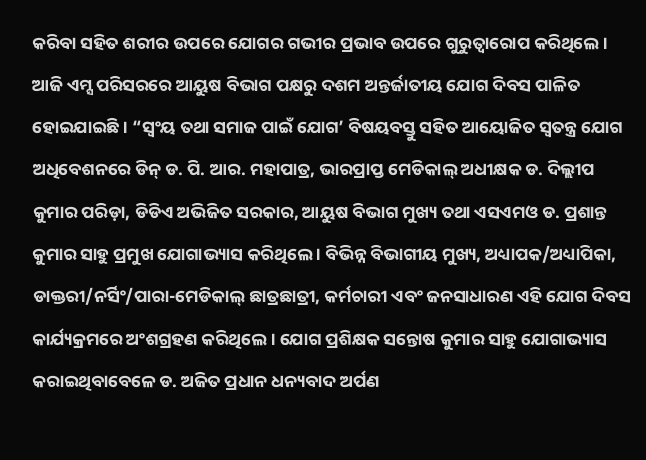କରିବା ସହିତ ଶରୀର ଉପରେ ଯୋଗର ଗଭୀର ପ୍ରଭାବ ଉପରେ ଗୁରୁତ୍ୱାରୋପ କରିଥିଲେ ।
ଆଜି ଏମ୍ସ ପରିସରରେ ଆୟୁଷ ବିଭାଗ ପକ୍ଷରୁ ଦଶମ ଅନ୍ତର୍ଜାତୀୟ ଯୋଗ ଦିବସ ପାଳିତ ହୋଇଯାଇଛି । “ସ୍ୱଂୟ ତଥା ସମାଜ ପାଇଁ ଯୋଗ’ ବିଷୟବସ୍ତୁ ସହିତ ଆୟୋଜିତ ସ୍ୱତନ୍ତ୍ର ଯୋଗ ଅଧିବେଶନରେ ଡିନ୍ ଡ. ପି. ଆର. ମହାପାତ୍ର, ଭାରପ୍ରାପ୍ତ ମେଡିକାଲ୍ ଅଧୀକ୍ଷକ ଡ. ଦିଲ୍ଲୀପ କୁମାର ପରିଡ଼ା, ଡିଡିଏ ଅଭିଜିତ ସରକାର, ଆୟୁଷ ବିଭାଗ ମୁଖ୍ୟ ତଥା ଏସଏମଓ ଡ. ପ୍ରଶାନ୍ତ କୁମାର ସାହୁ ପ୍ରମୁଖ ଯୋଗାଭ୍ୟାସ କରିଥିଲେ । ବିଭିନ୍ନ ବିଭାଗୀୟ ମୁଖ୍ୟ, ଅଧ୍ୟାପକ/ଅଧ୍ୟାପିକା, ଡାକ୍ତରୀ/ନର୍ସିଂ/ପାରା-ମେଡିକାଲ୍ ଛାତ୍ରଛାତ୍ରୀ, କର୍ମଚାରୀ ଏବଂ ଜନସାଧାରଣ ଏହି ଯୋଗ ଦିବସ କାର୍ଯ୍ୟକ୍ରମରେ ଅଂଶଗ୍ରହଣ କରିଥିଲେ । ଯୋଗ ପ୍ରଶିକ୍ଷକ ସନ୍ତୋଷ କୁମାର ସାହୁ ଯୋଗାଭ୍ୟାସ କରାଇଥିବାବେଳେ ଡ. ଅଜିତ ପ୍ରଧାନ ଧନ୍ୟବାଦ ଅର୍ପଣ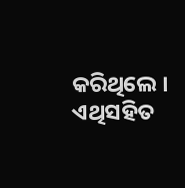କରିଥିଲେ ।
ଏଥିସହିତ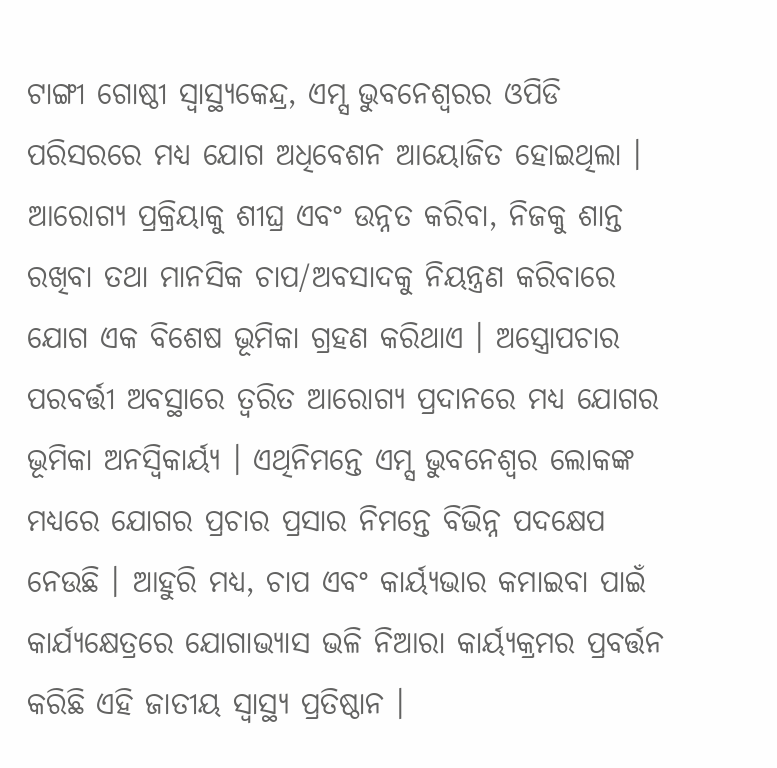ଟାଙ୍ଗୀ ଗୋଷ୍ଠୀ ସ୍ୱାସ୍ଥ୍ୟକେନ୍ଦ୍ର, ଏମ୍ସ ଭୁବନେଶ୍ୱରର ଓପିଡି ପରିସରରେ ମଧ୍ୟ ଯୋଗ ଅଧିବେଶନ ଆୟୋଜିତ ହୋଇଥିଲା । ଆରୋଗ୍ୟ ପ୍ରକ୍ରିୟାକୁ ଶୀଘ୍ର ଏବଂ ଉନ୍ନତ କରିବା, ନିଜକୁ ଶାନ୍ତ ରଖିବା ତଥା ମାନସିକ ଚାପ/ଅବସାଦକୁ ନିୟନ୍ତ୍ରଣ କରିବାରେ ଯୋଗ ଏକ ବିଶେଷ ଭୂମିକା ଗ୍ରହଣ କରିଥାଏ । ଅସ୍ତ୍ରୋପଚାର ପରବର୍ତ୍ତୀ ଅବସ୍ଥାରେ ତ୍ୱରିତ ଆରୋଗ୍ୟ ପ୍ରଦାନରେ ମଧ୍ୟ ଯୋଗର ଭୂମିକା ଅନସ୍ୱିକାର୍ୟ୍ୟ । ଏଥିନିମନ୍ତେ ଏମ୍ସ ଭୁବନେଶ୍ୱର ଲୋକଙ୍କ ମଧ୍ୟରେ ଯୋଗର ପ୍ରଚାର ପ୍ରସାର ନିମନ୍ତେ ବିଭିନ୍ନ ପଦକ୍ଷେପ ନେଉଛି । ଆହୁରି ମଧ୍ୟ, ଚାପ ଏବଂ କାର୍ୟ୍ୟଭାର କମାଇବା ପାଇଁ କାର୍ଯ୍ୟକ୍ଷେତ୍ରରେ ଯୋଗାଭ୍ୟାସ ଭଳି ନିଆରା କାର୍ୟ୍ୟକ୍ରମର ପ୍ରବର୍ତ୍ତନ କରିଛି ଏହି ଜାତୀୟ ସ୍ୱାସ୍ଥ୍ୟ ପ୍ରତିଷ୍ଠାନ ।